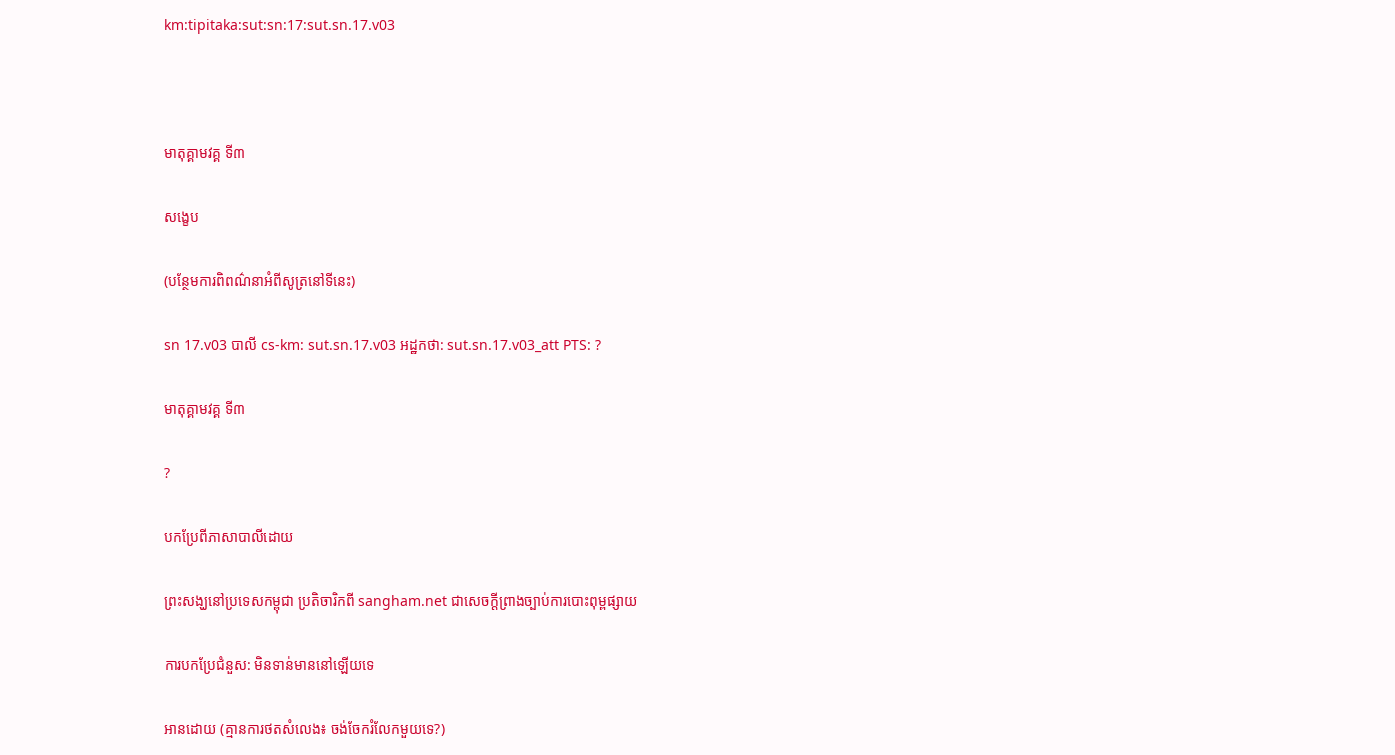km:tipitaka:sut:sn:17:sut.sn.17.v03



មាតុគ្គាមវគ្គ ទី៣

សង្ខេប

(បន្ថែមការពិពណ៌នាអំពីសូត្រនៅទីនេះ)

sn 17.v03 បាលី cs-km: sut.sn.17.v03 អដ្ឋកថា: sut.sn.17.v03_att PTS: ?

មាតុគ្គាមវគ្គ ទី៣

?

បកប្រែពីភាសាបាលីដោយ

ព្រះសង្ឃនៅប្រទេសកម្ពុជា ប្រតិចារិកពី sangham.net ជាសេចក្តីព្រាងច្បាប់ការបោះពុម្ពផ្សាយ

ការបកប្រែជំនួស: មិនទាន់មាននៅឡើយទេ

អានដោយ (គ្មានការថតសំលេង៖ ចង់ចែករំលែកមួយទេ?)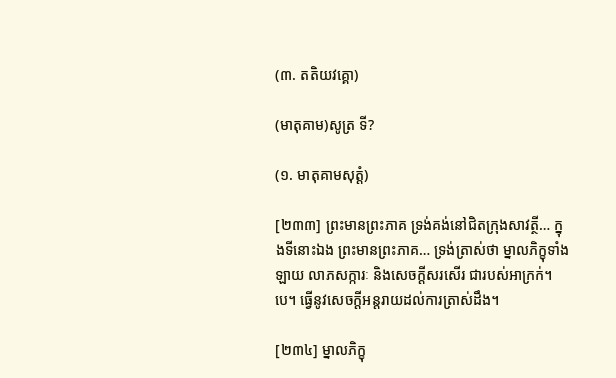(៣. តតិយវគ្គោ)

(មាតុគាម)សូត្រ ទី?

(១. មាតុគាមសុត្តំ)

[២៣៣] ព្រះមានព្រះភាគ ទ្រង់គង់នៅជិតក្រុងសាវត្ថី… ក្នុងទីនោះឯង ព្រះមានព្រះភាគ… ទ្រង់ត្រាស់ថា ម្នាលភិក្ខុទាំងឡាយ លាភសក្ការៈ និងសេចក្តីសរសើរ ជារបស់អាក្រក់។បេ។ ធ្វើនូវសេចក្តីអន្តរាយដល់ការត្រាស់ដឹង។

[២៣៤] ម្នាលភិក្ខុ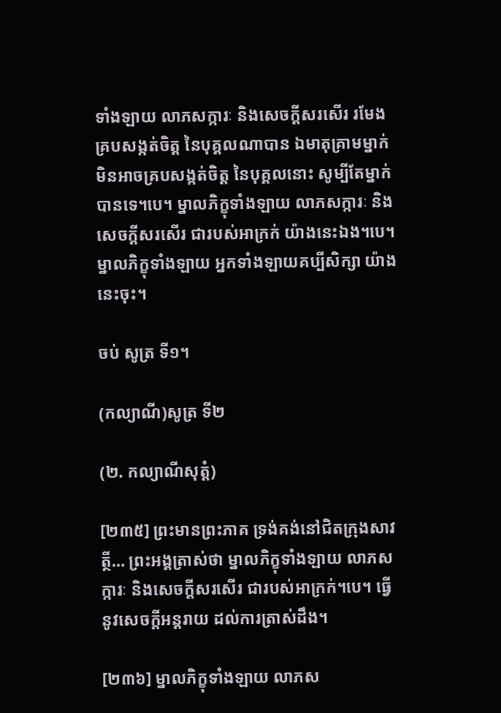ទាំងឡាយ លាភសក្ការៈ និងសេចក្តីសរសើរ រមែងគ្របសង្កត់ចិត្ត នៃបុគ្គលណាបាន ឯមាតុគ្រាមម្នាក់ មិនអាចគ្របសង្កត់ចិត្ត នៃបុគ្គលនោះ សូម្បីតែម្នាក់បានទេ។បេ។ ម្នាលភិក្ខុទាំងឡាយ លាភសក្ការៈ និងសេចក្តីសរសើរ ជារបស់អាក្រក់ យ៉ាងនេះឯង។បេ។ ម្នាលភិក្ខុទាំងឡាយ អ្នកទាំងឡាយគប្បីសិក្សា យ៉ាងនេះចុះ។

ចប់ សូត្រ ទី១។

(កល្យាណី)សូត្រ ទី២

(២. កល្យាណីសុត្តំ)

[២៣៥] ព្រះមានព្រះភាគ ទ្រង់គង់នៅជិតក្រុងសាវត្ថី… ព្រះអង្គត្រាស់ថា ម្នាលភិក្ខុទាំងឡាយ លាភសក្ការៈ និងសេចក្តីសរសើរ ជារបស់អាក្រក់។បេ។ ធ្វើនូវសេចក្តីអន្តរាយ ដល់ការត្រាស់ដឹង។

[២៣៦] ម្នាលភិក្ខុទាំងឡាយ លាភស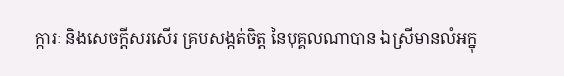ក្ការៈ និងសេចក្តីសរសើរ គ្របសង្កត់ចិត្ត នៃបុគ្គលណាបាន ឯស្រីមានលំអក្នុ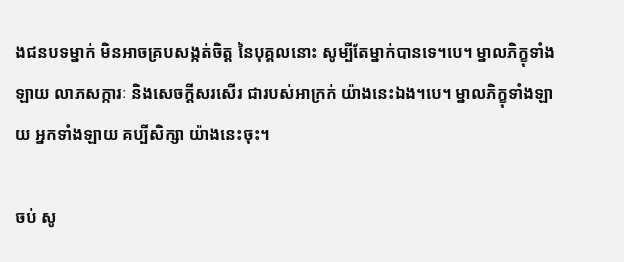ងជនបទម្នាក់ មិនអាចគ្របសង្កត់ចិត្ត នៃបុគ្គលនោះ សូម្បីតែម្នាក់បានទេ។បេ។ ម្នាលភិក្ខុទាំងឡាយ លាភសក្ការៈ និងសេចក្តីសរសើរ ជារបស់អាក្រក់ យ៉ាងនេះឯង។បេ។ ម្នាលភិក្ខុទាំងឡាយ អ្នកទាំងឡាយ គប្បីសិក្សា យ៉ាងនេះចុះ។

ចប់ សូ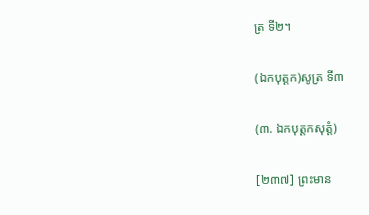ត្រ ទី២។

(ឯកបុត្តក)សូត្រ ទី៣

(៣. ឯកបុត្តកសុត្តំ)

[២៣៧] ព្រះមាន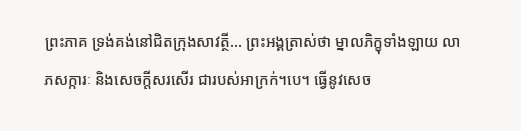ព្រះភាគ ទ្រង់គង់នៅជិតក្រុងសាវត្ថី… ព្រះអង្គត្រាស់ថា ម្នាលភិក្ខុទាំងឡាយ លាភសក្ការៈ និងសេចក្តីសរសើរ ជារបស់អាក្រក់។បេ។ ធ្វើនូវសេច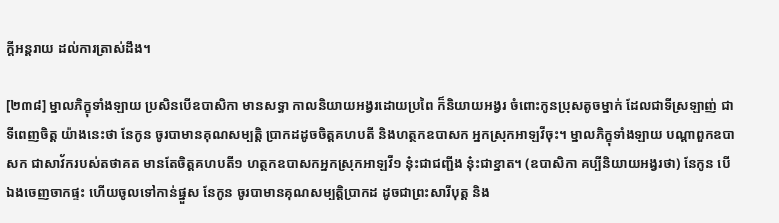ក្តីអន្តរាយ ដល់ការត្រាស់ដឹង។

[២៣៨] ម្នាលភិក្ខុទាំងឡាយ ប្រសិនបើឧបាសិកា មានសទ្ធា កាលនិយាយអង្វរដោយប្រពៃ ក៏និយាយអង្វរ ចំពោះកូនប្រុសតូចម្នាក់ ដែលជាទីស្រឡាញ់ ជាទីពេញចិត្ត យ៉ាងនេះថា នែកូន ចូរបាមានគុណសម្បត្តិ ប្រាកដដូចចិត្តគហបតី និងហត្ថកឧបាសក អ្នកស្រុកអាឡវីចុះ។ ម្នាលភិក្ខុទាំងឡាយ បណ្តាពួកឧបាសក ជាសាវ័ករបស់តថាគត មានតែចិត្តគហបតី១ ហត្ថកឧបាសកអ្នកស្រុកអាឡវី១ នុ៎ះជាជញ្ជីង នុ៎ះជាខ្នាត។ (ឧបាសិកា គប្បីនិយាយអង្វរថា) នែកូន បើឯងចេញចាកផ្ទះ ហើយចូលទៅកាន់ផ្នួស នែកូន ចូរបាមានគុណសម្បត្តិប្រាកដ ដូចជាព្រះសារីបុត្ត និង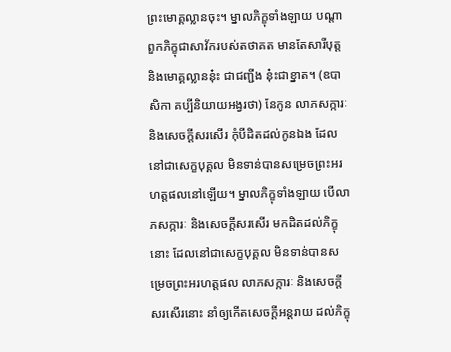ព្រះមោគ្គល្លានចុះ។ ម្នាលភិក្ខុទាំងឡាយ បណ្តាពួកភិក្ខុជាសាវ័ករបស់តថាគត មានតែសារីបុត្ត និងមោគ្គល្លាននុ៎ះ ជាជញ្ជីង នុ៎ះជាខ្នាត។ (ឧបាសិកា គប្បីនិយាយអង្វរថា) នែកូន លាភសក្ការៈ និងសេចក្តីសរសើរ កុំបីដិតដល់កូនឯង ដែលនៅជាសេក្ខបុគ្គល មិនទាន់បានសម្រេចព្រះអរហត្តផលនៅឡើយ។ ម្នាលភិក្ខុទាំងឡាយ បើលាភសក្ការៈ និងសេចក្តីសរសើរ មកដិតដល់ភិក្ខុនោះ ដែលនៅជាសេក្ខបុគ្គល មិនទាន់បានសម្រេចព្រះអរហត្តផល លាភសក្ការៈ និងសេចក្តីសរសើរនោះ នាំឲ្យកើតសេចក្តីអន្តរាយ ដល់ភិក្ខុ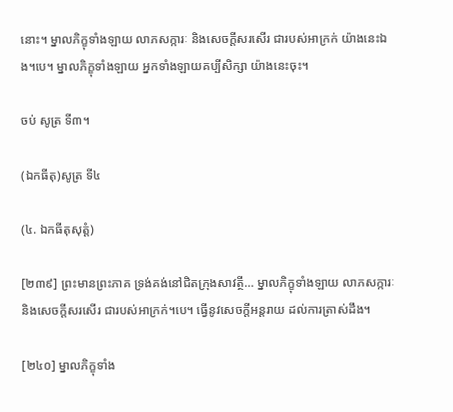នោះ។ ម្នាលភិក្ខុទាំងឡាយ លាភសក្ការៈ និងសេចក្តីសរសើរ ជារបស់អាក្រក់ យ៉ាងនេះឯង។បេ។ ម្នាលភិក្ខុទាំងឡាយ អ្នកទាំងឡាយគប្បីសិក្សា យ៉ាងនេះចុះ។

ចប់ សូត្រ ទី៣។

(ឯកធីតុ)សូត្រ ទី៤

(៤. ឯកធីតុសុត្តំ)

[២៣៩] ព្រះមានព្រះភាគ ទ្រង់គង់នៅជិតក្រុងសាវត្ថី… ម្នាលភិក្ខុទាំងឡាយ លាភសក្ការៈ និងសេចក្តីសរសើរ ជារបស់អាក្រក់។បេ។ ធ្វើនូវសេចក្តីអន្តរាយ ដល់ការត្រាស់ដឹង។

[២៤០] ម្នាលភិក្ខុទាំង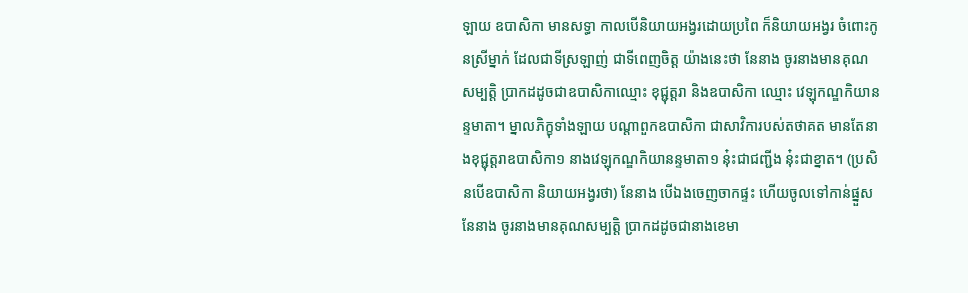ឡាយ ឧបាសិកា មានសទ្ធា កាលបើនិយាយអង្វរដោយប្រពៃ ក៏និយាយអង្វរ ចំពោះកូនស្រីម្នាក់ ដែលជាទីស្រឡាញ់ ជាទីពេញចិត្ត យ៉ាងនេះថា នែនាង ចូរនាងមានគុណសម្បត្តិ ប្រាកដដូចជាឧបាសិកាឈ្មោះ ខុជ្ជុត្តរា និងឧបាសិកា ឈ្មោះ វេឡុកណ្ឌកិយានន្ទមាតា។ ម្នាលភិក្ខុទាំងឡាយ បណ្តាពួកឧបាសិកា ជាសាវិការបស់តថាគត មានតែនាងខុជ្ជុត្តរាឧបាសិកា១ នាងវេឡុកណ្ឌកិយានន្ទមាតា១ នុ៎ះជាជញ្ជីង នុ៎ះជាខ្នាត។ (ប្រសិនបើឧបាសិកា និយាយអង្វរថា) នែនាង បើឯងចេញចាកផ្ទះ ហើយចូលទៅកាន់ផ្នួស នែនាង ចូរនាងមានគុណសម្បត្តិ ប្រាកដដូចជានាងខេមា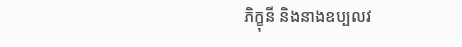ភិក្ខុនី និងនាងឧប្បលវ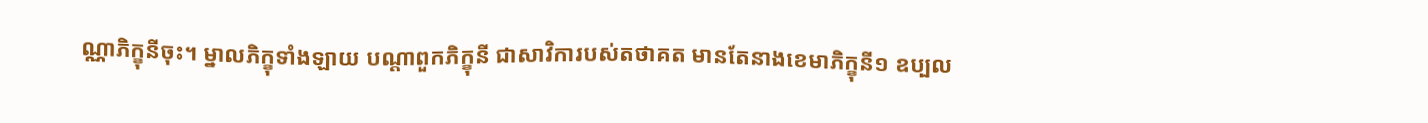ណ្ណាភិក្ខុនីចុះ។ ម្នាលភិក្ខុទាំងឡាយ បណ្តាពួកភិក្ខុនី ជាសាវិការបស់តថាគត មានតែនាងខេមាភិក្ខុនី១ ឧប្បល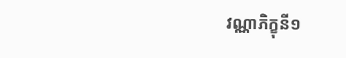វណ្ណាភិក្ខុនី១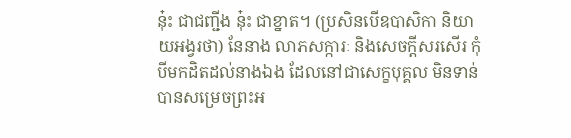នុ៎ះ ជាជញ្ជីង នុ៎ះ ជាខ្នាត។ (ប្រសិនបើឧបាសិកា និយាយអង្វរថា) នែនាង លាភសក្ការៈ និងសេចក្តីសរសើរ កុំបីមកដិតដល់នាងឯង ដែលនៅជាសេក្ខបុគ្គល មិនទាន់បានសម្រេចព្រះអ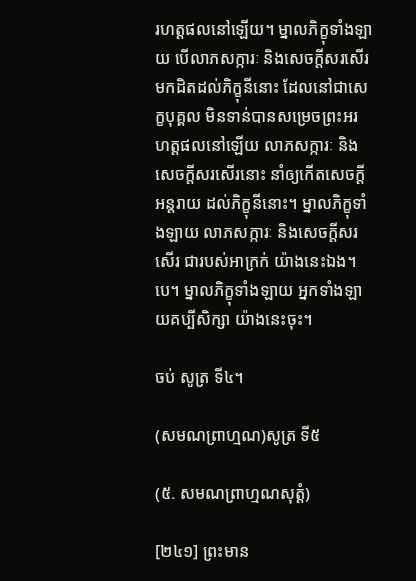រហត្តផលនៅឡើយ។ ម្នាលភិក្ខុទាំងឡាយ បើលាភសក្ការៈ និងសេចក្តីសរសើរ មកដិតដល់ភិក្ខុនីនោះ ដែលនៅជាសេក្ខបុគ្គល មិនទាន់បានសម្រេចព្រះអរហត្តផលនៅឡើយ លាភសក្ការៈ និងសេចក្តីសរសើរនោះ នាំឲ្យកើតសេចក្តីអន្តរាយ ដល់ភិក្ខុនីនោះ។ ម្នាលភិក្ខុទាំងឡាយ លាភសក្ការៈ និងសេចក្តីសរសើរ ជារបស់អាក្រក់ យ៉ាងនេះឯង។បេ។ ម្នាលភិក្ខុទាំងឡាយ អ្នកទាំងឡាយគប្បីសិក្សា យ៉ាងនេះចុះ។

ចប់ សូត្រ ទី៤។

(សមណព្រាហ្មណ)សូត្រ ទី៥

(៥. សមណព្រាហ្មណសុត្តំ)

[២៤១] ព្រះមាន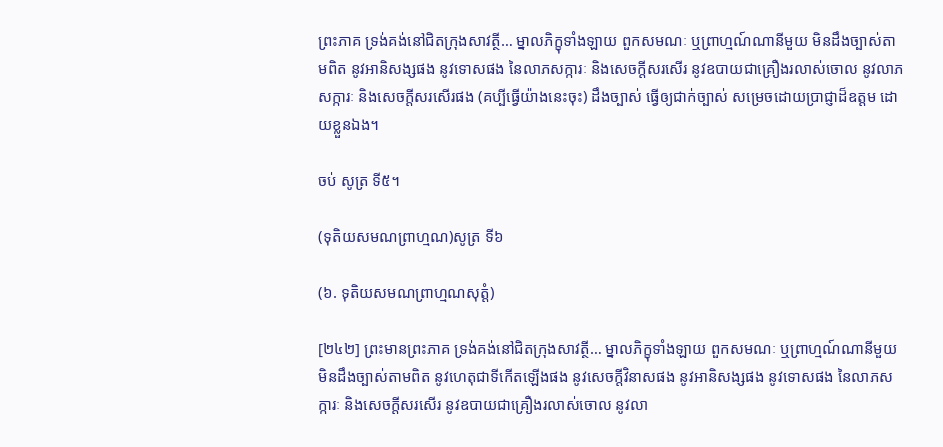ព្រះភាគ ទ្រង់គង់នៅជិតក្រុងសាវត្ថី… ម្នាលភិក្ខុទាំងឡាយ ពួកសមណៈ ឬព្រាហ្មណ៍ណានីមួយ មិនដឹងច្បាស់តាមពិត នូវអានិសង្សផង នូវទោសផង នៃលាភសក្ការៈ និងសេចក្តីសរសើរ នូវឧបាយជាគ្រឿងរលាស់ចោល នូវលាភសក្ការៈ និងសេចក្តីសរសើរផង (គប្បីធ្វើយ៉ាងនេះចុះ) ដឹងច្បាស់ ធ្វើឲ្យជាក់ច្បាស់ សម្រេចដោយប្រាជ្ញាដ៏ឧត្តម ដោយខ្លួនឯង។

ចប់ សូត្រ ទី៥។

(ទុតិយសមណព្រាហ្មណ)សូត្រ ទី៦

(៦. ទុតិយសមណព្រាហ្មណសុត្តំ)

[២៤២] ព្រះមានព្រះភាគ ទ្រង់គង់នៅជិតក្រុងសាវត្ថី… ម្នាលភិក្ខុទាំងឡាយ ពួកសមណៈ ឬព្រាហ្មណ៍ណានីមួយ មិនដឹងច្បាស់តាមពិត នូវហេតុជាទីកើតឡើងផង នូវសេចក្តីវិនាសផង នូវអានិសង្សផង នូវទោសផង នៃលាភសក្ការៈ និងសេចក្តីសរសើរ នូវឧបាយជាគ្រឿងរលាស់ចោល នូវលា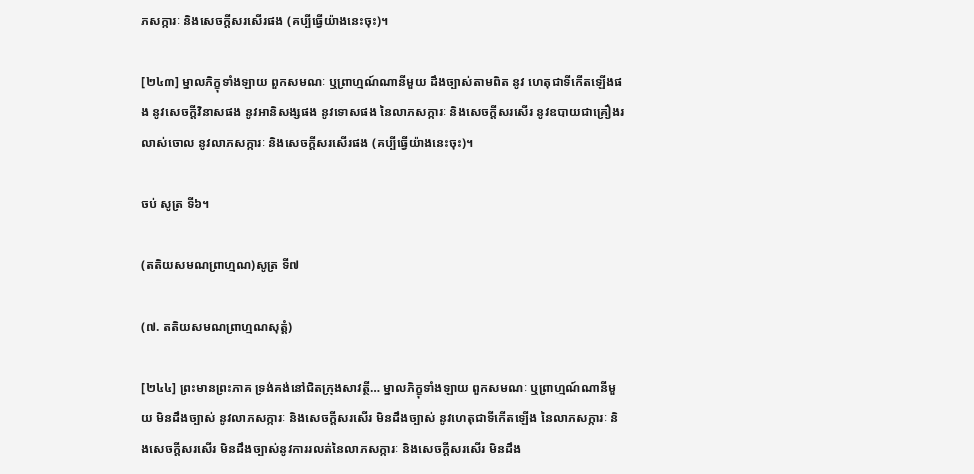ភសក្ការៈ និងសេចក្តីសរសើរផង (គប្បីធ្វើយ៉ាងនេះចុះ)។

[២៤៣] ម្នាលភិក្ខុទាំងឡាយ ពួកសមណៈ ឬព្រាហ្មណ៍ណានីមួយ ដឹងច្បាស់តាមពិត នូវ ហេតុជាទីកើតឡើងផង នូវសេចក្តីវិនាសផង នូវអានិសង្សផង នូវទោសផង នៃលាភសក្ការៈ និងសេចក្តីសរសើរ នូវឧបាយជាគ្រឿងរលាស់ចោល នូវលាភសក្ការៈ និងសេចក្តីសរសើរផង (គប្បីធ្វើយ៉ាងនេះចុះ)។

ចប់ សូត្រ ទី៦។

(តតិយសមណព្រាហ្មណ)សូត្រ ទី៧

(៧. តតិយសមណព្រាហ្មណសុត្តំ)

[២៤៤] ព្រះមានព្រះភាគ ទ្រង់គង់នៅជិតក្រុងសាវត្ថី… ម្នាលភិក្ខុទាំងឡាយ ពួកសមណៈ ឬព្រាហ្មណ៍ណានីមួយ មិនដឹងច្បាស់ នូវលាភសក្ការៈ និងសេចក្តីសរសើរ មិនដឹងច្បាស់ នូវហេតុជាទីកើតឡើង នៃលាភសក្ការៈ និងសេចក្តីសរសើរ មិនដឹងច្បាស់នូវការរលត់នៃលាភសក្ការៈ និងសេចក្តីសរសើរ មិនដឹង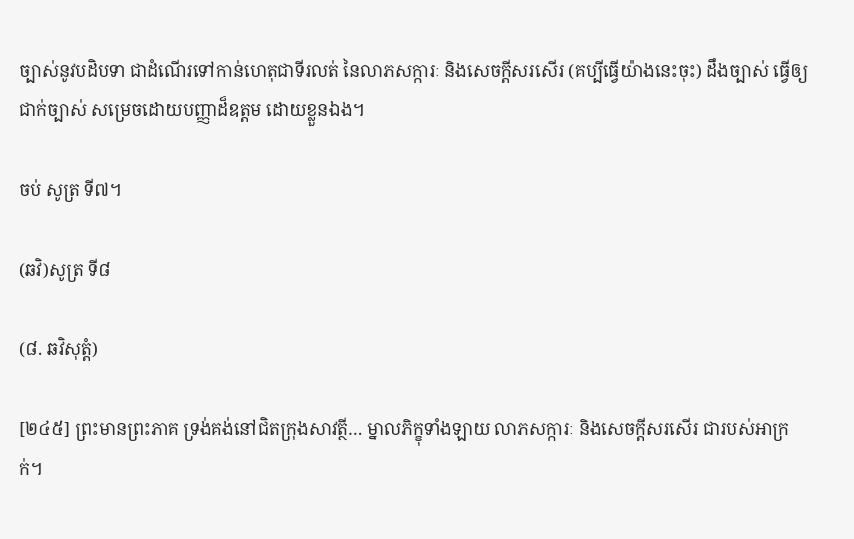ច្បាស់នូវបដិបទា ជាដំណើរទៅកាន់ហេតុជាទីរលត់ នៃលាភសក្ការៈ និងសេចក្តីសរសើរ (គប្បីធ្វើយ៉ាងនេះចុះ) ដឹងច្បាស់ ធ្វើឲ្យជាក់ច្បាស់ សម្រេចដោយបញ្ញាដ៏ឧត្តម ដោយខ្លួនឯង។

ចប់ សូត្រ ទី៧។

(ឆវិ)សូត្រ ទី៨

(៨. ឆវិសុត្តំ)

[២៤៥] ព្រះមានព្រះភាគ ទ្រង់គង់នៅជិតក្រុងសាវត្ថី… ម្នាលភិក្ខុទាំងឡាយ លាភសក្ការៈ និងសេចក្តីសរសើរ ជារបស់អាក្រក់។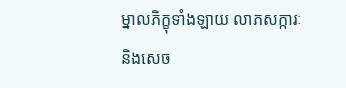ម្នាលភិក្ខុទាំងឡាយ លាភសក្ការៈ និងសេច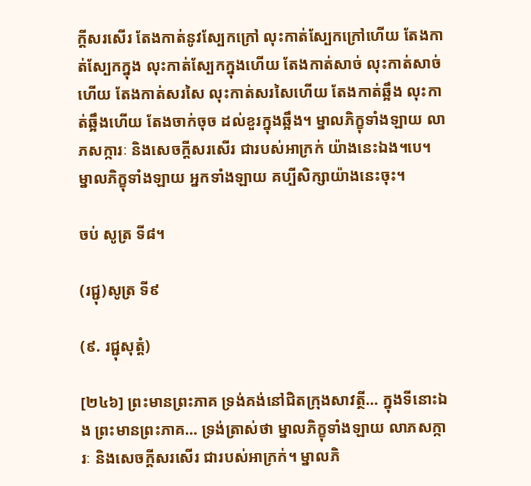ក្តីសរសើរ តែងកាត់នូវស្បែកក្រៅ លុះកាត់ស្បែកក្រៅហើយ តែងកាត់ស្បែកក្នុង លុះកាត់ស្បែកក្នុងហើយ តែងកាត់សាច់ លុះកាត់សាច់ហើយ តែងកាត់សរសៃ លុះកាត់សរសៃហើយ តែងកាត់ឆ្អឹង លុះកាត់ឆ្អឹងហើយ តែងចាក់ចុច ដល់ខួរក្នុងឆ្អឹង។ ម្នាលភិក្ខុទាំងឡាយ លាភសក្ការៈ និងសេចក្តីសរសើរ ជារបស់អាក្រក់ យ៉ាងនេះឯង។បេ។ ម្នាលភិក្ខុទាំងឡាយ អ្នកទាំងឡាយ គប្បីសិក្សាយ៉ាងនេះចុះ។

ចប់ សូត្រ ទី៨។

(រជ្ជុ)សូត្រ ទី៩

(៩. រជ្ជុសុត្តំ)

[២៤៦] ព្រះមានព្រះភាគ ទ្រង់គង់នៅជិតក្រុងសាវត្ថី… ក្នុងទីនោះឯង ព្រះមានព្រះភាគ… ទ្រង់ត្រាស់ថា ម្នាលភិក្ខុទាំងឡាយ លាភសក្ការៈ និងសេចក្តីសរសើរ ជារបស់អាក្រក់។ ម្នាលភិ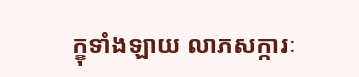ក្ខុទាំងឡាយ លាភសក្ការៈ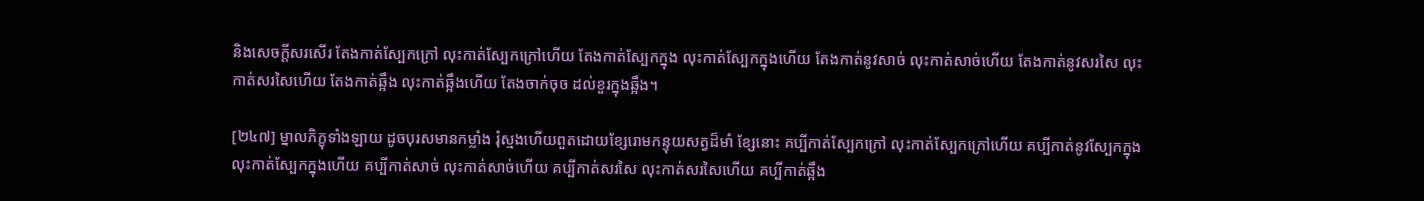និងសេចក្តីសរសើរ តែងកាត់ស្បែកក្រៅ លុះកាត់ស្បែកក្រៅហើយ តែងកាត់ស្បែកក្នុង លុះកាត់ស្បែកក្នុងហើយ តែងកាត់នូវសាច់ លុះកាត់សាច់ហើយ តែងកាត់នូវសរសៃ លុះកាត់សរសៃហើយ តែងកាត់ឆ្អឹង លុះកាត់ឆ្អឹងហើយ តែងចាក់ចុច ដល់ខួរក្នុងឆ្អឹង។

[២៤៧] ម្នាលភិក្ខុទាំងឡាយ ដូចបុរសមានកម្លាំង រុំស្មងហើយពួតដោយខ្សែរោមកន្ទុយសត្វដ៏មាំ ខ្សែនោះ គប្បីកាត់ស្បែកក្រៅ លុះកាត់ស្បែកក្រៅហើយ គប្បីកាត់នូវស្បែកក្នុង លុះកាត់ស្បែកក្នុងហើយ គប្បីកាត់សាច់ លុះកាត់សាច់ហើយ គប្បីកាត់សរសៃ លុះកាត់សរសៃហើយ គប្បីកាត់ឆ្អឹង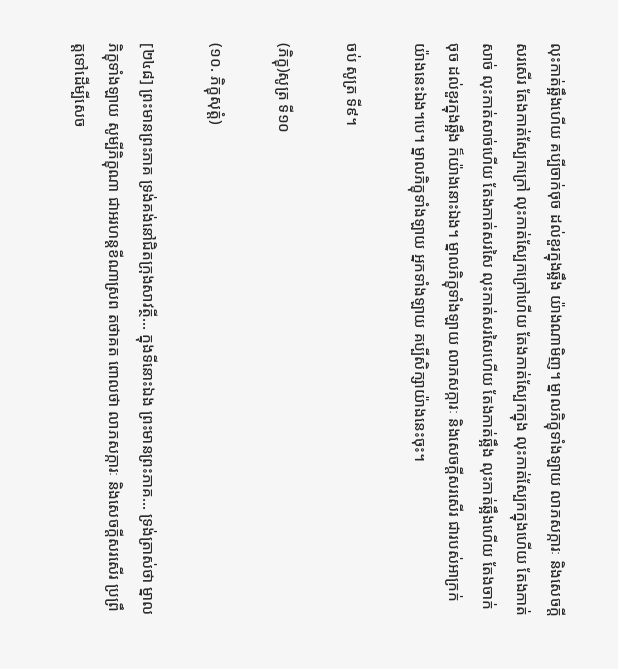លុះកាត់ឆ្អឹងហើយ គប្បីចាក់ចុច ដល់ខួរក្នុងឆ្អឹង យ៉ាងណាមិញ។ ម្នាលភិក្ខុទាំងឡាយ លាភសក្ការៈ និងសេចក្តីសរសើរ តែងកាត់ស្បែកក្រៅ លុះកាត់ស្បែកក្រៅហើយ តែងកាត់ស្បែកក្នុង លុះកាត់ស្បែកក្នុងហើយ តែងកាត់សាច់ លុះកាត់សាច់ហើយ តែងកាត់សរសៃ លុះកាត់សរសៃហើយ តែងកាត់ឆ្អឹង លុះកាត់ឆ្អឹងហើយ តែងចាក់ចុច ដល់ខួរក្នុងឆ្អឹង ក៏យ៉ាងនោះឯង។ ម្នាលភិក្ខុទាំងឡាយ លាភសក្ការៈ និងសេចក្តីសរសើរ ជារបស់អាក្រក់ យ៉ាងនេះឯង។បេ។ ម្នាលភិក្ខុទាំងឡាយ អ្នកទាំងឡាយ គប្បីសិក្សាយ៉ាងនេះចុះ។

ចប់ សូត្រ ទី៩។

(ភិក្ខុ)សូត្រ ទី១០

(១០. ភិក្ខុសុត្តំ)

[២៤៨] ព្រះមានព្រះភាគ ទ្រង់គង់នៅជិតក្រុងសាវត្ថី… ក្នុងទីនោះឯង ព្រះមានព្រះភាគ… ទ្រង់ត្រាស់ថា ម្នាលភិក្ខុទាំងឡាយ សូម្បីភិក្ខុណា ជាអរហន្តខីណាស្រព តថាគត ពោលថា លាភសក្ការៈ និងសេចក្តីសរសើរ ប្រព្រឹត្តទៅដើម្បីសេច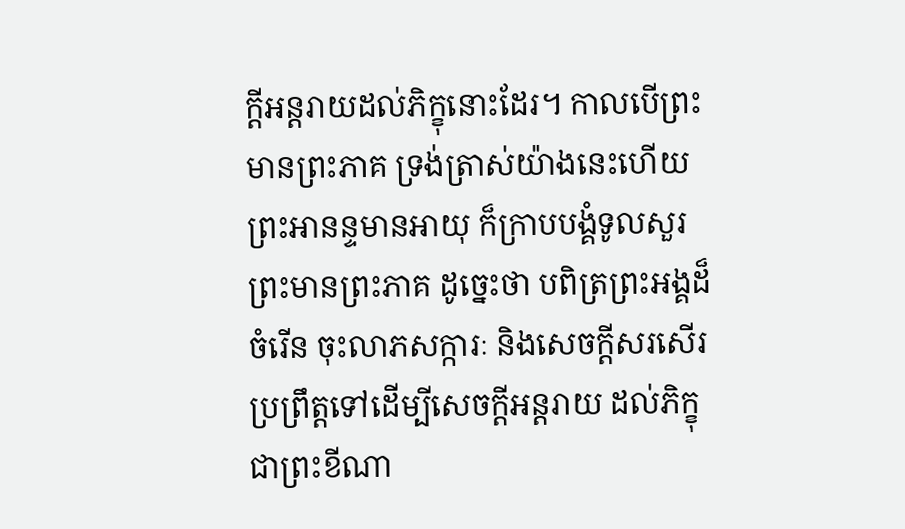ក្តីអន្តរាយដល់ភិក្ខុនោះដែរ។ កាលបើព្រះមានព្រះភាគ ទ្រង់ត្រាស់យ៉ាងនេះហើយ ព្រះអានន្ទមានអាយុ ក៏ក្រាបបង្គំទូលសួរព្រះមានព្រះភាគ ដូច្នេះថា បពិត្រព្រះអង្គដ៏ចំរើន ចុះលាភសក្ការៈ និងសេចក្តីសរសើរ ប្រព្រឹត្តទៅដើម្បីសេចក្តីអន្តរាយ ដល់ភិក្ខុជាព្រះខីណា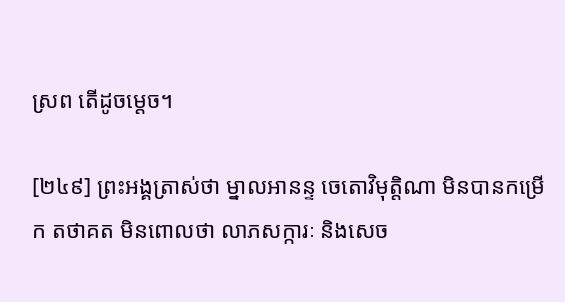ស្រព តើដូចម្តេច។

[២៤៩] ព្រះអង្គត្រាស់ថា ម្នាលអានន្ទ ចេតោវិមុត្តិណា មិនបានកម្រើក តថាគត មិនពោលថា លាភសក្ការៈ និងសេច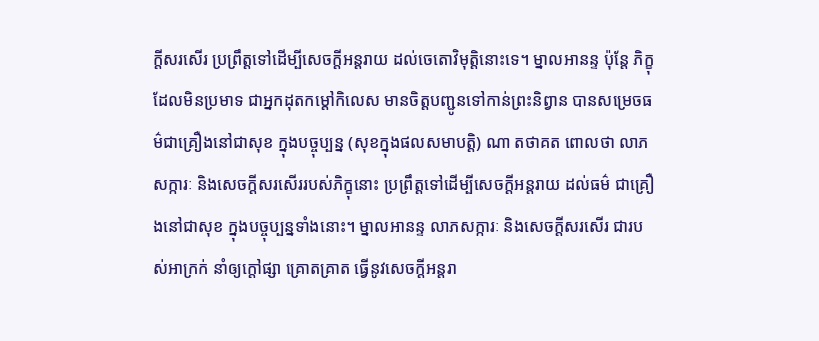ក្តីសរសើរ ប្រព្រឹត្តទៅដើម្បីសេចក្តីអន្តរាយ ដល់ចេតោវិមុត្តិនោះទេ។ ម្នាលអានន្ទ ប៉ុន្តែ ភិក្ខុដែលមិនប្រមាទ ជាអ្នកដុតកម្តៅកិលេស មានចិត្តបញ្ជូនទៅកាន់ព្រះនិព្វាន បានសម្រេចធម៌ជាគ្រឿងនៅជាសុខ ក្នុងបច្ចុប្បន្ន (សុខក្នុងផលសមាបត្តិ) ណា តថាគត ពោលថា លាភសក្ការៈ និងសេចក្តីសរសើររបស់ភិក្ខុនោះ ប្រព្រឹត្តទៅដើម្បីសេចក្តីអន្តរាយ ដល់ធម៌ ជាគ្រឿងនៅជាសុខ ក្នុងបច្ចុប្បន្នទាំងនោះ។ ម្នាលអានន្ទ លាភសក្ការៈ និងសេចក្តីសរសើរ ជារបស់អាក្រក់ នាំឲ្យក្តៅផ្សា គ្រោតគ្រាត ធ្វើនូវសេចក្តីអន្តរា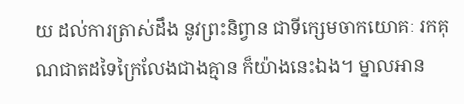យ ដល់ការត្រាស់ដឹង នូវព្រះនិព្វាន ជាទីក្សេមចាកយោគៈ រកគុណជាតដទៃក្រៃលែងជាងគ្មាន ក៏យ៉ាងនេះឯង។ ម្នាលអាន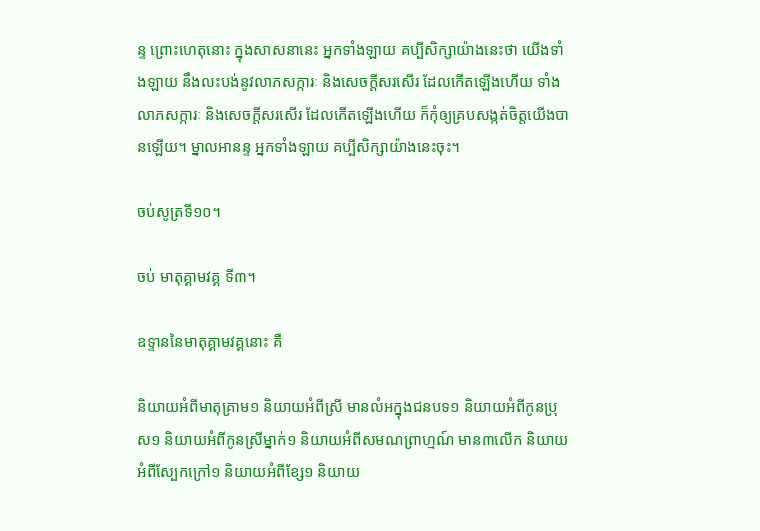ន្ទ ព្រោះហេតុនោះ ក្នុងសាសនានេះ អ្នកទាំងឡាយ គប្បីសិក្សាយ៉ាងនេះថា យើងទាំងឡាយ នឹងលះបង់នូវលាភសក្ការៈ និងសេចក្តីសរសើរ ដែលកើតឡើងហើយ ទាំងលាភសក្ការៈ និងសេចក្តីសរសើរ ដែលកើតឡើងហើយ ក៏កុំឲ្យគ្របសង្កត់ចិត្តយើងបានឡើយ។ ម្នាលអានន្ទ អ្នកទាំងឡាយ គប្បីសិក្សាយ៉ាងនេះចុះ។

ចប់សូត្រទី១០។

ចប់ មាតុគ្គាមវគ្គ ទី៣។

ឧទ្ទាននៃមាតុគ្គាមវគ្គនោះ គឺ

និយាយអំពីមាតុគ្រាម១ និយាយអំពីស្រី មានលំអក្នុងជនបទ១ និយាយអំពីកូនប្រុស១ និយាយអំពីកូនស្រីម្នាក់១ និយាយអំពីសមណព្រាហ្មណ៍ មាន៣លើក និយាយអំពីស្បែកក្រៅ១ និយាយអំពីខ្សែ១ និយាយ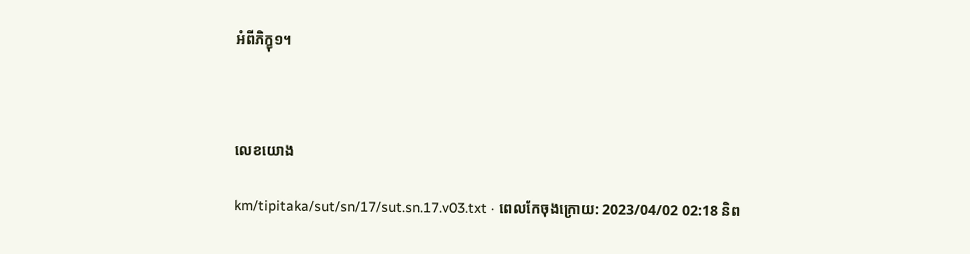អំពីភិក្ខុ១។



លេខយោង

km/tipitaka/sut/sn/17/sut.sn.17.v03.txt · ពេលកែចុងក្រោយ: 2023/04/02 02:18 និព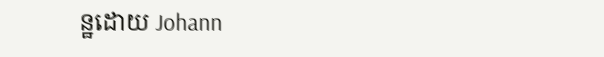ន្ឋដោយ Johann